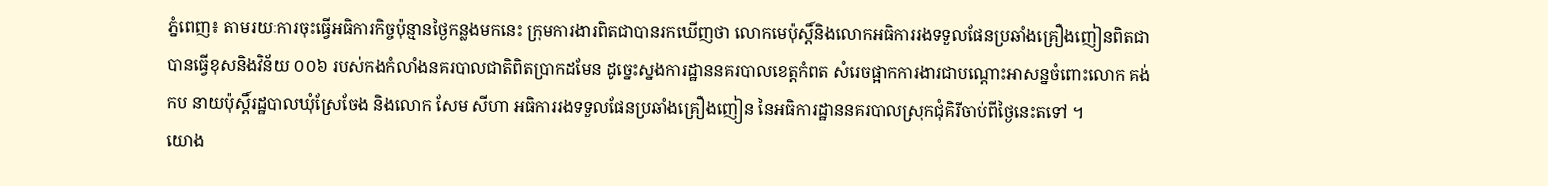ភ្នំពេញ៖ តាមរយៈការចុះធ្វើអធិការកិច្ចប៉ុន្មានថ្ងៃកន្លងមកនេះ ក្រុមការងារពិតជាបានរកឃើញថា លោកមេប៉ុស្តិ៍និងលោកអធិការរងទទួលផែនប្រឆាំងគ្រឿងញៀនពិតជាបានធ្វើខុសនិងវិន័យ ០០៦ របស់កងកំលាំងនគរបាលជាតិពិតប្រាកដមែន ដូច្នេះស្នងការដ្ឋាននគរបាលខេត្តកំពត សំរេចផ្អាកការងារជាបណ្តោះអាសន្នចំពោះលោក គង់ កប នាយប៉ុស្តិ៍រដ្ឋបាលឃុំស្រែចែង និងលោក សែម សីហា អធិការរងទទួលផែនប្រឆាំងគ្រឿងញៀន នៃអធិការដ្ឋាននគរបាលស្រុកជុំគិរីចាប់ពីថ្ងៃនេះតទៅ ។
យោង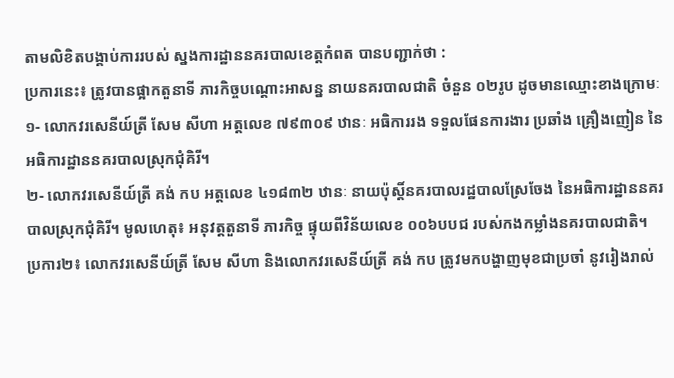តាមលិខិតបង្គាប់ការរបស់ ស្នងការដ្ឋាននគរបាលខេត្តកំពត បានបញ្ជាក់ថា :
ប្រការនេះ៖ ត្រូវបានផ្អាកតួនាទី ភារកិច្ចបណ្តោះអាសន្ន នាយនគរបាលជាតិ ចំនួន ០២រូប ដូចមានឈ្មោះខាងក្រោមៈ
១- លោកវរសេនីយ៍ត្រី សែម សីហា អត្តលេខ ៧៩៣០៩ ឋានៈ អធិការរង ទទួលផែនការងារ ប្រឆាំង គ្រឿងញៀន នៃអធិការដ្ឋាននគរបាលស្រុកជុំគិរី។
២- លោកវរសេនីយ៍ត្រី គង់ កប អត្តលេខ ៤១៨៣២ ឋានៈ នាយប៉ុស្តិ៍នគរបាលរដ្ឋបាលស្រែចែង នៃអធិការដ្ឋាននគរបាលស្រុកជុំគិរី។ មូលហេតុ៖ អនុវត្តតួនាទី ភារកិច្ច ផ្ទុយពីវិន័យលេខ ០០៦បបជ របស់កងកម្លាំងនគរបាលជាតិ។
ប្រការ២៖ លោកវរសេនីយ៍ត្រី សែម សីហា និងលោកវរសេនីយ៍ត្រី គង់ កប ត្រូវមកបង្ហាញមុខជាប្រចាំ នូវរៀងរាល់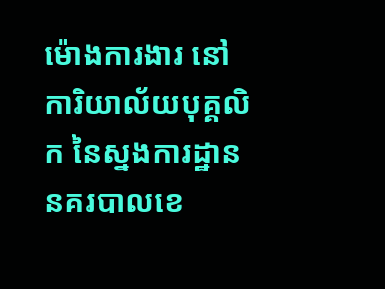ម៉ោងការងារ នៅការិយាល័យបុគ្គលិក នៃស្នងការដ្ឋាននគរបាលខេ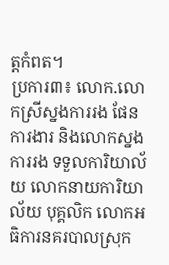ត្តកំពត។
ប្រការ៣៖ លោក.លោកស្រីស្នងការរង ផែនការងារ និងលោកស្នងការរង ទទួលការិយាល័យ លោកនាយការិយាល័យ បុគ្គលិក លោកអធិការនគរបាលស្រុក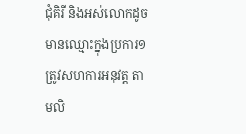ជុំគិរី និងអស់លោកដូចមានឈ្មោះក្នុងប្រការ១ ត្រូវសហការអនុវត្ត តាមលិ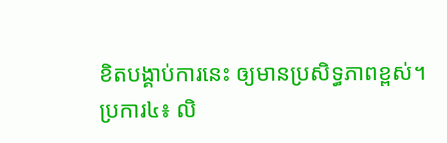ខិតបង្គាប់ការនេះ ឲ្យមានប្រសិទ្ធភាពខ្ពស់។
ប្រការ៤៖ លិ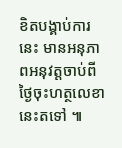ខិតបង្គាប់ការនេះ មានអនុភាពអនុវត្តចាប់ពីថ្ងៃចុះហត្ថលេខានេះតទៅ ៕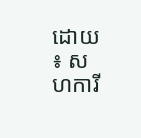ដោយ ៖ សហការី